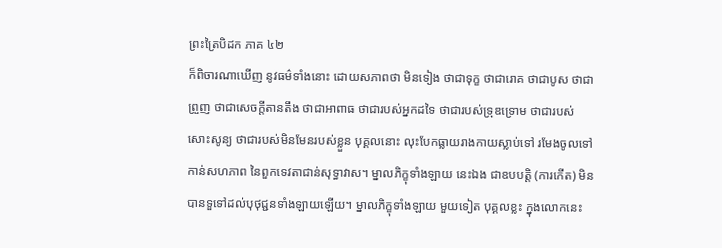ព្រះត្រៃបិដក ភាគ ៤២
ក៏ពិចារណាឃើញ នូវធម៌ទាំងនោះ ដោយសភាពថា មិនទៀង ថាជាទុក្ខ ថាជារោគ ថាជាបូស ថាជាព្រួញ ថាជាសេចក្តីតានតឹង ថាជាអាពាធ ថាជារបស់អ្នកដទៃ ថាជារបស់ទ្រុឌទ្រោម ថាជារបស់សោះសូន្យ ថាជារបស់មិនមែនរបស់ខ្លួន បុគ្គលនោះ លុះបែកធ្លាយរាងកាយស្លាប់ទៅ រមែងចូលទៅកាន់សហភាព នៃពួកទេវតាជាន់សុទ្ធាវាស។ ម្នាលភិក្ខុទាំងឡាយ នេះឯង ជាឧបបត្តិ (ការកើត) មិនបានទួទៅដល់បុថុជ្ជនទាំងឡាយឡើយ។ ម្នាលភិក្ខុទាំងឡាយ មួយទៀត បុគ្គលខ្លះ ក្នុងលោកនេះ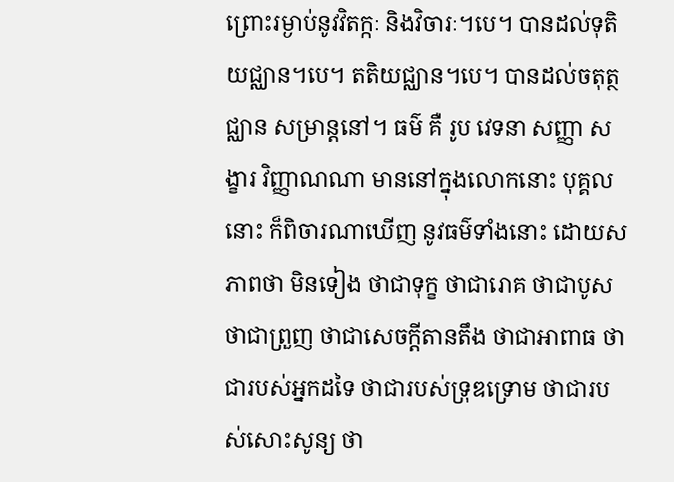ព្រោះរម្ងាប់នូវវិតក្កៈ និងវិចារៈ។បេ។ បានដល់ទុតិយជ្ឈាន។បេ។ តតិយជ្ឈាន។បេ។ បានដល់ចតុត្ថជ្ឈាន សម្រាន្តនៅ។ ធម៌ គឺ រូប វេទនា សញ្ញា សង្ខារ វិញ្ញាណណា មាននៅក្នុងលោកនោះ បុគ្គលនោះ ក៏ពិចារណាឃើញ នូវធម៌ទាំងនោះ ដោយសភាពថា មិនទៀង ថាជាទុក្ខ ថាជារោគ ថាជាបូស ថាជាព្រួញ ថាជាសេចក្តីតានតឹង ថាជាអាពាធ ថាជារបស់អ្នកដទៃ ថាជារបស់ទ្រុឌទ្រោម ថាជារបស់សោះសូន្យ ថា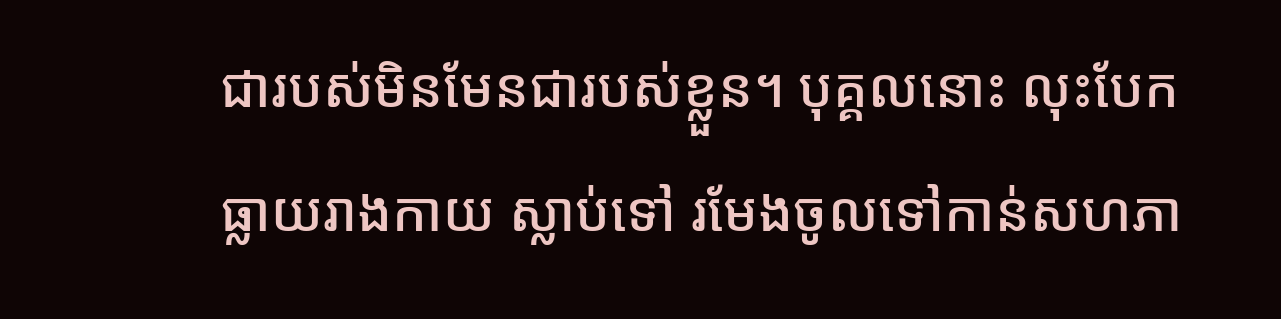ជារបស់មិនមែនជារបស់ខ្លួន។ បុគ្គលនោះ លុះបែកធ្លាយរាងកាយ ស្លាប់ទៅ រមែងចូលទៅកាន់សហភា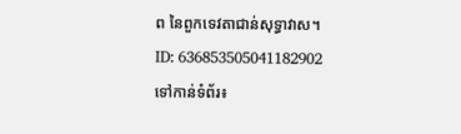ព នៃពួកទេវតាជាន់សុទ្ធាវាស។
ID: 636853505041182902
ទៅកាន់ទំព័រ៖